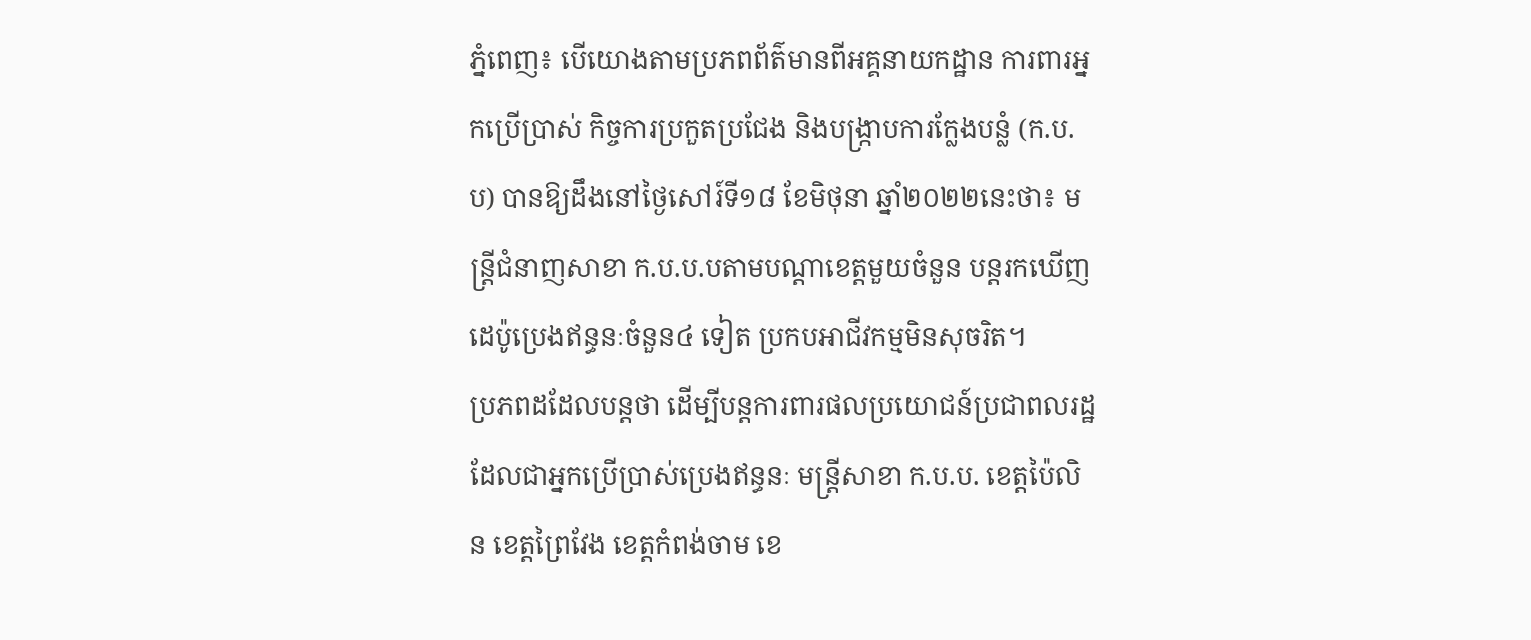ភ្នំពេញ៖ បេីយោងតាមប្រភពព័ត៌មានពីអគ្គនាយកដ្ឋាន ការពារអ្នកប្រើប្រាស់ កិច្ចការប្រកួតប្រជែង និងបង្ក្រាបការក្លែងបន្លំ (ក.ប.ប) បានឱ្យដឹងនៅថ្ងៃសៅរ៍ទី១៨ ខែមិថុនា ឆ្នាំ២០២២នេះថា៖ មន្រ្តីជំនាញសាខា ក.ប.ប.បតាមបណ្ដាខេត្តមួយចំនួន បន្តរកឃើញដេប៉ូប្រេងឥន្ធនៈចំនួន៤ ទៀត ប្រកបអាជីវកម្មមិនសុចរិត។
ប្រភពដដែលបន្តថា ដើម្បីបន្តការពារផលប្រយោជន៍ប្រជាពលរដ្ឋ ដែលជាអ្នកប្រើប្រាស់ប្រេងឥន្ធនៈ មន្ត្រីសាខា ក.ប.ប. ខេត្តប៉ៃលិន ខេត្តព្រៃវែង ខេត្តកំពង់ចាម ខេ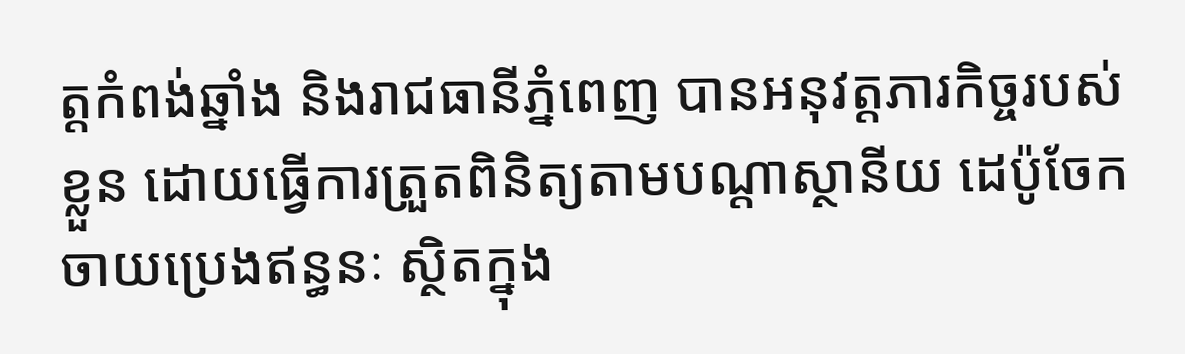ត្តកំពង់ឆ្នាំង និងរាជធានីភ្នំពេញ បានអនុវត្តភារកិច្ចរបស់ខ្លួន ដោយធ្វើការត្រួតពិនិត្យតាមបណ្តាស្ថានីយ ដេប៉ូចែកចាយប្រេងឥន្ធនៈ ស្ថិតក្នុង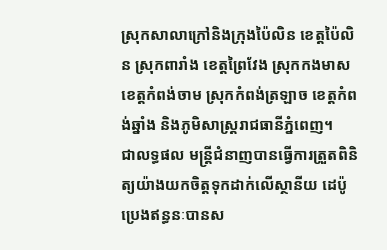ស្រុកសាលាក្រៅនិងក្រុងប៉ៃលិន ខេត្តប៉ៃលិន ស្រុកពារាំង ខេត្តព្រៃវែង ស្រុកកងមាស ខេត្តកំពង់ចាម ស្រុកកំពង់ត្រឡាច ខេត្តកំពង់ឆ្នាំង និងភូមិសាស្ត្ររាជធានីភ្នំពេញ។
ជាលទ្ធផល មន្ត្រីជំនាញបានធ្វើការត្រួតពិនិត្យយ៉ាងយកចិត្តទុកដាក់លើស្ថានីយ ដេប៉ូប្រេងឥន្ធនៈបានស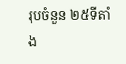រុបចំនួន ២៥ទីតាំង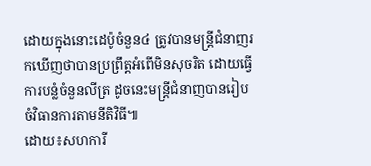ដោយក្នុងនោះដេប៉ូចំនួន៤ ត្រូវបានមន្ត្រីជំនាញរកឃើញថាបានប្រព្រឹត្តអំពើមិនសុចរិត ដោយធ្វើការបន្លំចំនួនលីត្រ ដូចនេះមន្ត្រីជំនាញបានរៀបចំវិធានការតាមនីតិវិធី៕
ដោយ៖សហការី